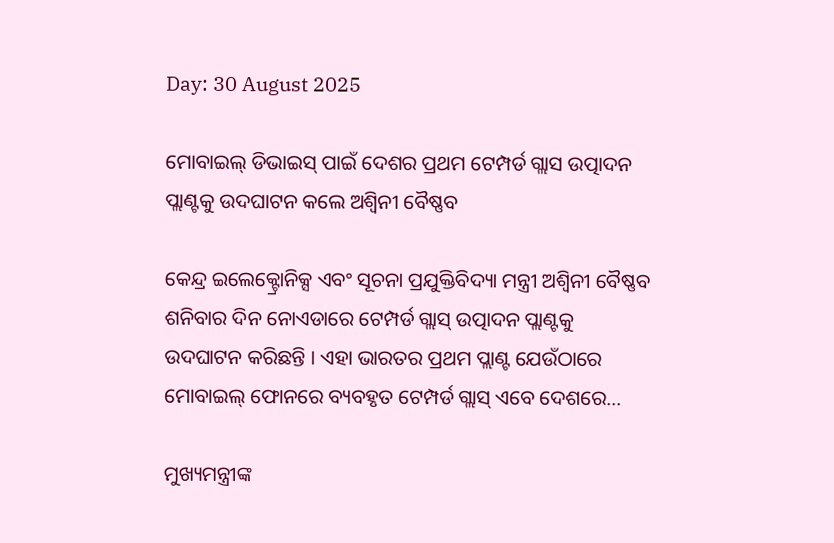Day: 30 August 2025

ମୋବାଇଲ୍ ଡିଭାଇସ୍ ପାଇଁ ଦେଶର ପ୍ରଥମ ଟେମ୍ପର୍ଡ ଗ୍ଲାସ ଉତ୍ପାଦନ ପ୍ଲାଣ୍ଟକୁ ଉଦଘାଟନ କଲେ ଅଶ୍ୱିନୀ ବୈଷ୍ଣବ

କେନ୍ଦ୍ର ଇଲେକ୍ଟ୍ରୋନିକ୍ସ ଏବଂ ସୂଚନା ପ୍ରଯୁକ୍ତିବିଦ୍ୟା ମନ୍ତ୍ରୀ ଅଶ୍ୱିନୀ ବୈଷ୍ଣବ ଶନିବାର ଦିନ ନୋଏଡାରେ ଟେମ୍ପର୍ଡ ଗ୍ଲାସ୍ ଉତ୍ପାଦନ ପ୍ଲାଣ୍ଟକୁ ଉଦଘାଟନ କରିଛନ୍ତି । ଏହା ଭାରତର ପ୍ରଥମ ପ୍ଲାଣ୍ଟ ଯେଉଁଠାରେ ମୋବାଇଲ୍ ଫୋନରେ ବ୍ୟବହୃତ ଟେମ୍ପର୍ଡ ଗ୍ଲାସ୍ ଏବେ ଦେଶରେ…

ମୁଖ୍ୟମନ୍ତ୍ରୀଙ୍କ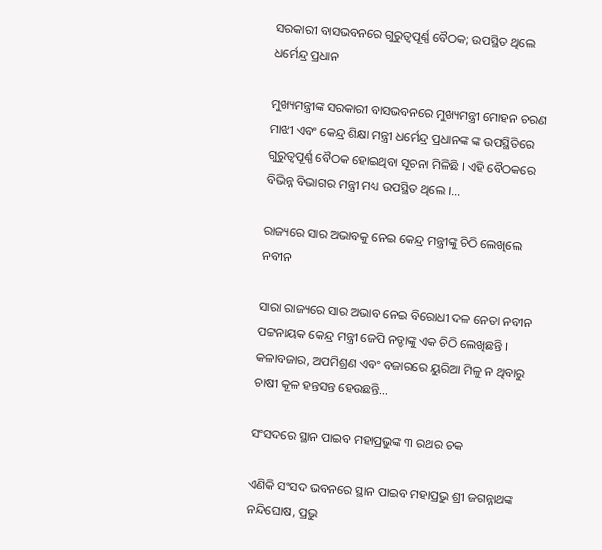ସରକାରୀ ବାସଭବନରେ ଗୁରୁତ୍ୱପୂର୍ଣ୍ଣ ବୈଠକ; ଉପସ୍ଥିତ ଥିଲେ ଧର୍ମେନ୍ଦ୍ର ପ୍ରଧାନ

ମୁଖ୍ୟମନ୍ତ୍ରୀଙ୍କ ସରକାରୀ ବାସଭବନରେ ମୁଖ୍ୟମନ୍ତ୍ରୀ ମୋହନ ଚରଣ ମାଝୀ ଏବଂ କେନ୍ଦ୍ର ଶିକ୍ଷା ମନ୍ତ୍ରୀ ଧର୍ମେନ୍ଦ୍ର ପ୍ରଧାନଙ୍କ ଙ୍କ ଉପସ୍ଥିତିରେ ଗୁରୁତ୍ୱପୂର୍ଣ୍ଣ ବୈଠକ ହୋଇଥିବା ସୂଚନା ମିଳିଛି । ଏହି ବୈଠକରେ ବିଭିନ୍ନ ବିଭାଗର ମନ୍ତ୍ରୀ ମଧ୍ୟ ଉପସ୍ଥିତ ଥିଲେ ।…

ରାଜ୍ୟରେ ସାର ଅଭାବକୁ ନେଇ କେନ୍ଦ୍ର ମନ୍ତ୍ରୀଙ୍କୁ ଚିଠି ଲେଖିଲେ ନବୀନ

ସାରା ରାଜ୍ୟରେ ସାର ଅଭାବ ନେଇ ବିରୋଧୀ ଦଳ ନେତା ନବୀନ ପଟ୍ଟନାୟକ କେନ୍ଦ୍ର ମନ୍ତ୍ରୀ ଜେପି ନଡ୍ଡାଙ୍କୁ ଏକ ଚିଠି ଲେଖିଛନ୍ତି । କଳାବଜାର, ଅପମିଶ୍ରଣ ଏବଂ ବଜାରରେ ୟୁରିଆ ମିଳୁ ନ ଥିବାରୁ ଚାଷୀ କୂଳ ହନ୍ତସନ୍ତ ହେଉଛନ୍ତି…

ସଂସଦରେ ସ୍ଥାନ ପାଇବ ମହାପ୍ରଭୁଙ୍କ ୩ ରଥର ଚକ

ଏଣିକି ସଂସଦ ଭବନରେ ସ୍ଥାନ ପାଇବ ମହାପ୍ରଭୁ ଶ୍ରୀ ଜଗନ୍ନାଥଙ୍କ ନନ୍ଦିଘୋଷ, ପ୍ରଭୁ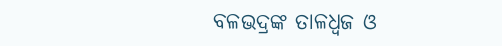ବଳଭଦ୍ରଙ୍କ ତାଳଧ୍ୱଜ ଓ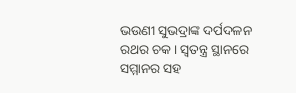ଭଉଣୀ ସୁଭଦ୍ରାଙ୍କ ଦର୍ପଦଳନ ରଥର ଚକ । ସ୍ୱତନ୍ତ୍ର ସ୍ଥାନରେ ସମ୍ମାନର ସହ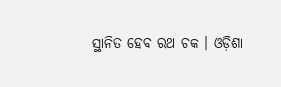ସ୍ଥାନିତ ହେବ ରଥ ଚକ । ଓଡ଼ିଶା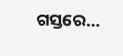ଗସ୍ତରେ…